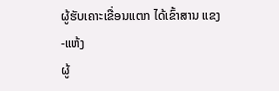ຜູ້ຮັບເຄາະເຂື່ອນແຕກ ໄດ້ເຂົ້າສານ ແຂງ-ແຫ້ງ
ຜູ້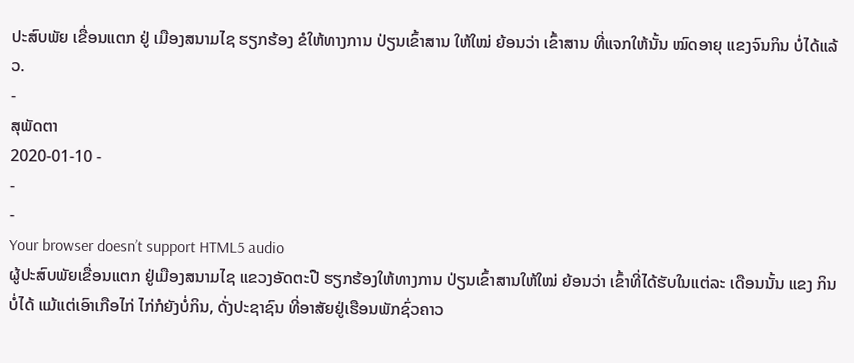ປະສົບພັຍ ເຂື່ອນແຕກ ຢູ່ ເມືອງສນາມໄຊ ຮຽກຮ້ອງ ຂໍໃຫ້ທາງການ ປ່ຽນເຂົ້າສານ ໃຫ້ໃໝ່ ຍ້ອນວ່າ ເຂົ້າສານ ທີ່ແຈກໃຫ້ນັ້ນ ໝົດອາຍຸ ແຂງຈົນກິນ ບໍ່ໄດ້ແລ້ວ.
-
ສຸພັດຕາ
2020-01-10 -
-
-
Your browser doesn’t support HTML5 audio
ຜູ້ປະສົບພັຍເຂື່ອນແຕກ ຢູ່ເມືອງສນາມໄຊ ແຂວງອັດຕະປື ຮຽກຮ້ອງໃຫ້ທາງການ ປ່ຽນເຂົ້າສານໃຫ້ໃໝ່ ຍ້ອນວ່າ ເຂົ້າທີ່ໄດ້ຮັບໃນແຕ່ລະ ເດືອນນັ້ນ ແຂງ ກິນບໍ່ໄດ້ ແມ້ແຕ່ເອົາເກືອໄກ່ ໄກ່ກໍຍັງບໍ່ກິນ, ດັ່ງປະຊາຊົນ ທີ່ອາສັຍຢູ່ເຮືອນພັກຊົ່ວຄາວ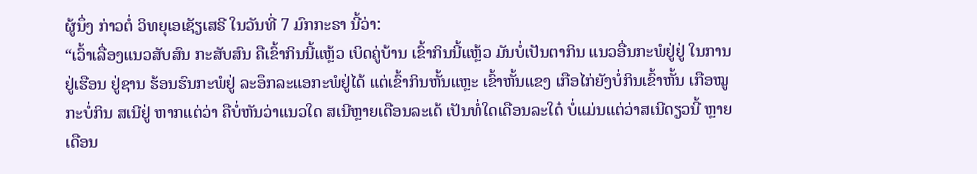ຜູ້ນຶ່ງ ກ່າວຕໍ່ ວິທຍຸເອເຊັຽເສຣີ ໃນວັນທີ່ 7 ມົກກະຣາ ນີ້ວ່າ:
“ເວົ້າເລື່ອງແນວສັບສົນ ກະສັບສົນ ຄືເຂົ້າກິນນີ້ແຫຼ້ວ ເບິດຄູ່ບ້ານ ເຂົ້າກິນນີ້ແຫຼ້ວ ມັນບໍ່ເປັນຕາກິນ ແນວອື່ນກະພໍຢູ່ຢູ່ ໃນການຢູ່ເຮືອນ ຢູ່ຊານ ຮ້ອນຮົນກະພໍຢູ່ ລະອຶກລະແອກະພໍຢູ່ໄດ້ ແຕ່ເຂົ້າກິນຫັ້ນແຫຼະ ເຂົ້າຫັ້ນແຂງ ເກືອໄກ່ຍັງບໍ່ກິນເຂົ້າຫັ້ນ ເກືອໝູ ກະບໍ່ກິນ ສເນີຢູ່ ຫາກແຕ່ວ່າ ຄືບໍ່ຫັນວ່າແນວໃດ ສເນີຫຼາຍເດືອນລະເດ້ ເປັນທໍ່ໃດເດືອນລະໃດ໋ ບໍ່ແມ່ນແຕ່ວ່າສເນີດຽວນີ້ ຫຼາຍເດືອນ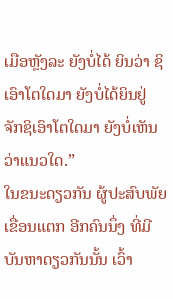ເມືອຫຼັງລະ ຍັງບໍ່ໄດ້ ຍິນວ່າ ຊິເອົາໂຕໃດມາ ຍັງບໍ່ໄດ້ຍິນຢູ່ ຈັກຊິເອົາໂຕໃດມາ ຍັງບໍ່ເຫັນວ່າແນວໃດ.”
ໃນຂນະດຽວກັນ ຜູ້ປະສົບພັຍເຂື່ອນແຕກ ອີກຄົນນຶ່ງ ທີ່ມີບັນຫາດຽວກັນນັ້ນ ເວົ້າ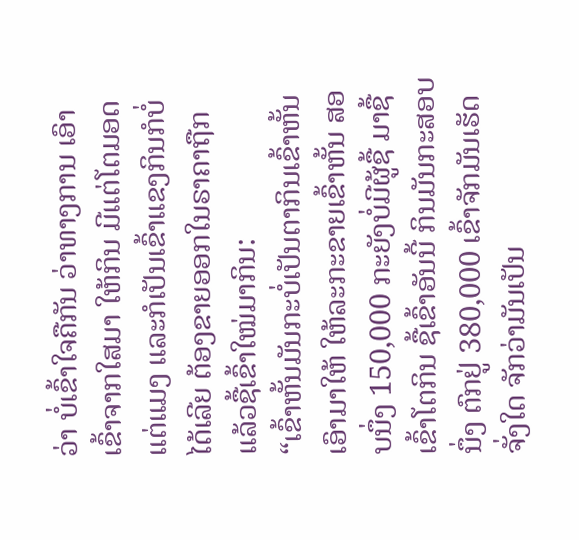ວ່າ ບໍ່ເຂົ້າໃຈຄືກັນ ວ່າທາງການ ເອົາເຂົ້າຈາກໃສມາ ໃຫ້ກິນ ມີແຕ່ໂຕມອດແຕ່ແມງ ແລະກໍເປັນເຂົ້າແຂງກິນກໍບໍ່ໄດ້ເລີຍ ຕ້ອງຂາຍອອກໃນຣາຄາຖືກ ແລ້ວຊື້ເຂົ້າໃໝ່ມາກິນ:
“ເຂົ້າຫັ້ນມັນກະບໍ່ເປັນຕາກິນເຂົ້າຫັ້ນ ເອົາມາໃຫ້ ໃຫ້ລະກະຂາຍເຂົ້າຫັ້ນ ສອບນຶ່ງ 150,000 ກະຍັງບໍ່ມີຜູ້ຊື້ ມາຊື້ເຂົ້າໂຕກິນ ຊື້ເຂົ້າອັນນີ້ ກິນມັນກະສອບນຶ່ງ ຕົກຢູ່ 380,000 ເຂົ້າຈັກມັນເຮັດຈັ່ງໃດ ຈັກວ່າມັນເປັນ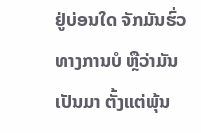ຢູ່ບ່ອນໃດ ຈັກມັນຮົ່ວທາງການບໍ ຫຼືວ່າມັນເປັນມາ ຕັ້ງແຕ່ພຸ້ນ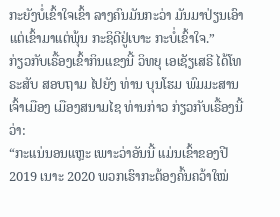ກະຍັງບໍ່ເຂົ້າໃຈເຂົ້າ ລາງຄົນມັນກະວ່າ ມັນມາປ່ຽນເອົາ ແຕ່ເຂົ້າມາແຕ່ພຸ້ນ ກະຊິດີຢູ່ເບາະ ກະບໍ່ເຂົ້າໃຈ.”
ກ່ຽວກັບເຣື້ອງເຂົ້າກິນແຂງນີ້ ວິທຍຸ ເອເຊັຽເສຣີ ໄດ້ໂທຣະສັບ ສອບຖາມ ໄປຍັງ ທ່ານ ບຸນໂຮມ ພົມມະສານ ເຈົ້າເມືອງ ເມືອງສນາມໄຊ ທ່ານກ່າວ ກ່ຽວກັບເຣື້ອງນີ້ວ່າ:
“ກະແນ່ນອນແຫຼະ ເພາະວ່າອັນນີ້ ແມ່ນເຂົ້າຂອງປີ 2019 ເນາະ 2020 ພວກເຮົາກະຕ້ອງຄົ້ນຄວ້າໃໝ່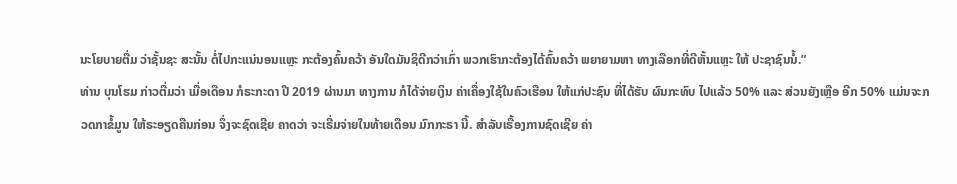ນະໂຍບາຍຕື່ມ ວ່າຊັ້ນຊະ ສະນັ້ນ ຕໍ່ໄປກະແນ່ນອນແຫຼະ ກະຕ້ອງຄົ້ນຄວ້າ ອັນໃດມັນຊິດີກວ່າເກົ່າ ພວກເຮົາກະຕ້ອງໄດ້ຄົ້ນຄວ້າ ພຍາຍາມຫາ ທາງເລືອກທີ່ດີຫັ້ນແຫຼະ ໃຫ້ ປະຊາຊົນນໍ້.”
ທ່ານ ບຸນໂຮມ ກ່າວຕື່ມວ່າ ເມື່ອເດືອນ ກໍຣະກະດາ ປີ 2019 ຜ່ານມາ ທາງການ ກໍໄດ້ຈ່າຍເງິນ ຄ່າເຄື່ອງໃຊ້ໃນຄົວເຮືອນ ໃຫ້ແກ່ປະຊົນ ທີ່ໄດ້ຮັບ ຜົນກະທົບ ໄປແລ້ວ 50% ແລະ ສ່ວນຍັງເຫຼືອ ອີກ 50% ແມ່ນຈະກວດກາຂໍ້ມູນ ໃຫ້ຣະອຽດຄືນກ່ອນ ຈຶ່ງຈະຊົດເຊີຍ ຄາດວ່າ ຈະເຣີ່ມຈ່າຍໃນທ້າຍເດືອນ ມົກກະຣາ ນີ້. ສໍາລັບເຣື້ອງການຊົດເຊີຍ ຄ່າ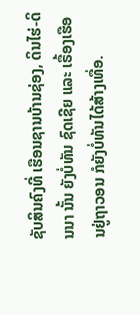ຊັບສິນຄົງທີ່ ເຮືອນຊານບ້ານຊ່ອງ, ດິນໄຮ່-ດິນນາ ນັ້ນ ຍັງບໍ່ທັນ ຊົດເຊີຍ ແລະ ເຣື້ອງເຮືອນຢູ່ຖາວອນ ກໍຍັງບໍ່ທັນໄດ້ສ້າງເທື່ອ.